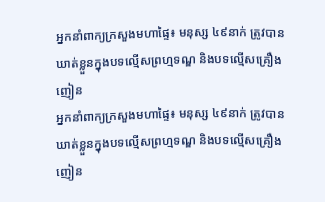អ្នកនាំពាក្យក្រសួងមហាផ្ទៃ៖ មនុស្ស ៤៩នាក់ ត្រូវបានឃាត់ខ្លួនក្នុងបទល្មើសព្រហ្មទណ្ឌ និងបទល្មើសគ្រឿងញៀន
អ្នកនាំពាក្យក្រសួងមហាផ្ទៃ៖ មនុស្ស ៤៩នាក់ ត្រូវបានឃាត់ខ្លួនក្នុងបទល្មើសព្រហ្មទណ្ឌ និងបទល្មើសគ្រឿងញៀន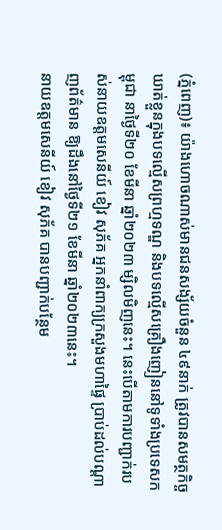(ភ្នំពេញ)៖ យ៉ាងហោចណាស់មានជនសង្ស័យចំនួន ៤៩នាក់ ត្រូវបានសមត្ថកិច្ចឃាត់ខ្លួនក្នុងបទល្មើសព្រហ្មទណ្ឌ និងបទល្មើសគ្រឿងញៀននៅទូទាំងប្រទេសកម្ពុជា នាថ្ងៃទី២០ ខែមីនា ឆ្នាំ២០២៣ ម្សិលមិញនេះ។ នេះបើតាមការបញ្ជាក់របស់នាយឧត្តមសេនីយ៍ ខៀវ សុភ័គ អ្នកនាំពាក្យក្រសួងមហាផ្ទៃ ប្រាប់ដល់បណ្តាញព័ត៌មាន ឱ្យដឹងនៅថ្ងៃទី២១ ខែមីនា ឆ្នាំ២០២៣នេះ។
នាយឧត្តមសេនីយ៍ ខៀវ សុភ័គ បានបញ្ជាក់បន្ថែម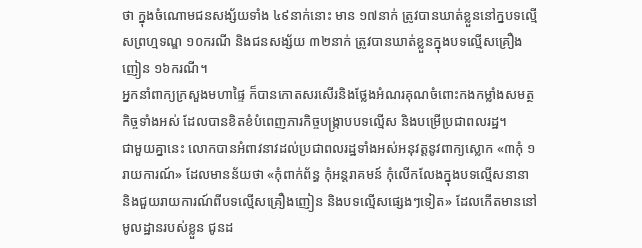ថា ក្នុងចំណោមជនសង្ស័យទាំង ៤៩នាក់នោះ មាន ១៧នាក់ ត្រូវបានឃាត់ខ្លួននៅក្នបទល្មើសព្រហ្មទណ្ឌ ១០ករណី និងជនសង្ស័យ ៣២នាក់ ត្រូវបានឃាត់ខ្លួនក្នុងបទល្មេីសគ្រឿងញៀន ១៦ករណី។
អ្នកនាំពាក្យក្រសួងមហាផ្ទៃ ក៏បានកោតសរសើរនិងថ្លែងអំណរគុណចំពោះកងកម្លាំងសមត្ថកិច្ចទាំងអស់ ដែលបានខិតខំបំពេញភារកិច្ចបង្ក្រាបបទល្មើស និងបម្រើប្រជាពលរដ្ឋ។
ជាមួយគ្នានេះ លោកបានអំពាវនាវដល់ប្រជាពលរដ្ឋទាំងអស់អនុវត្តនូវពាក្យស្លោក «៣កុំ ១រាយការណ៍» ដែលមានន័យថា «កុំពាក់ព័ន្ធ កុំអន្តរាគមន៍ កុំលើកលែងក្នុងបទល្មើសនានា និងជួយរាយការណ៍ពីបទល្មើសគ្រឿងញៀន និងបទល្មើសផ្សេងៗទៀត» ដែលកើតមាននៅមូលដ្ឋានរបស់ខ្លួន ជូនដ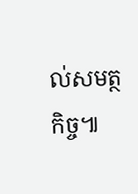ល់សមត្ថកិច្ច៕